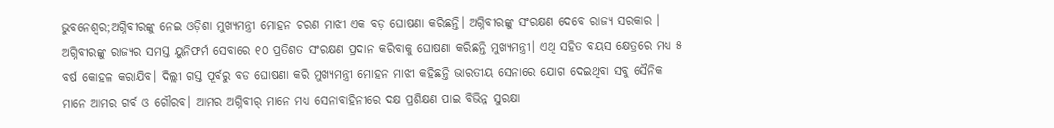ଭୁବନେଶ୍ୱର;ଅଗ୍ନିବୀରଙ୍କୁ ନେଇ ଓଡ଼ିଶା ମୁଖ୍ୟମନ୍ତ୍ରୀ ମୋହନ ଚରଣ ମାଝୀ ଏକ ବଡ଼ ଘୋଷଣା କରିଛନ୍ତି। ଅଗ୍ନିବୀରଙ୍କୁ ସଂରକ୍ଷଣ ଦେବେ ରାଜ୍ୟ ସରକାର । ଅଗ୍ନିବୀରଙ୍କୁ ରାଜ୍ୟର ସମସ୍ତ ୟୁନିଫର୍ମ ସେବାରେ ୧୦ ପ୍ରତିଶତ ସଂରକ୍ଷଣ ପ୍ରଦାନ କରିବାକୁ ଘୋଷଣା କରିଛନ୍ତି ମୁଖ୍ୟମନ୍ତ୍ରୀ। ଏଥି ସହିତ ବୟସ କ୍ଷେତ୍ରରେ ମଧ୍ୟ ୫ ବର୍ଷ କୋହଳ କରାଯିବ। ଦିଲ୍ଲୀ ଗସ୍ତ ପୂର୍ବରୁ ବଡ ଘୋଷଣା କରି ମୁଖ୍ୟମନ୍ତ୍ରୀ ମୋହନ ମାଝୀ କହିଛନ୍ତି ଭାରତୀୟ ସେନାରେ ଯୋଗ ଦେଇଥିବା ସବୁ ସୈନିକ ମାନେ ଆମର ଗର୍ବ ଓ ଗୌରବ। ଆମର ଅଗ୍ନିବୀର୍ ମାନେ ମଧ୍ୟ ସେନାବାହିନୀରେ ଦକ୍ଷ ପ୍ରଶିକ୍ଷଣ ପାଇ ବିଭିନ୍ନ ସୁରକ୍ଷା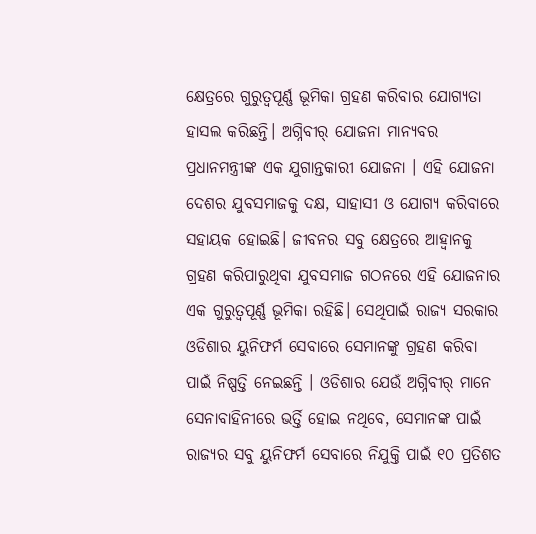କ୍ଷେତ୍ରରେ ଗୁରୁତ୍ବପୂର୍ଣ୍ଣ ଭୂମିକା ଗ୍ରହଣ କରିବାର ଯୋଗ୍ୟତା ହାସଲ କରିଛନ୍ତି। ଅଗ୍ନିବୀର୍ ଯୋଜନା ମାନ୍ୟବର ପ୍ରଧାନମନ୍ତ୍ରୀଙ୍କ ଏକ ଯୁଗାନ୍ତକାରୀ ଯୋଜନା । ଏହି ଯୋଜନା ଦେଶର ଯୁବସମାଜକୁ ଦକ୍ଷ, ସାହାସୀ ଓ ଯୋଗ୍ୟ କରିବାରେ ସହାୟକ ହୋଇଛି। ଜୀବନର ସବୁ କ୍ଷେତ୍ରରେ ଆହ୍ବାନକୁ ଗ୍ରହଣ କରିପାରୁଥିବା ଯୁବସମାଜ ଗଠନରେ ଏହି ଯୋଜନାର ଏକ ଗୁରୁତ୍ବପୂର୍ଣ୍ଣ ଭୂମିକା ରହିଛି। ସେଥିପାଇଁ ରାଜ୍ୟ ସରକାର ଓଡିଶାର ୟୁନିଫର୍ମ ସେବାରେ ସେମାନଙ୍କୁ ଗ୍ରହଣ କରିବା ପାଇଁ ନିଷ୍ପତ୍ତି ନେଇଛନ୍ତି । ଓଡିଶାର ଯେଉଁ ଅଗ୍ନିବୀର୍ ମାନେ ସେନାବାହିନୀରେ ଭର୍ତ୍ତି ହୋଇ ନଥିବେ, ସେମାନଙ୍କ ପାଇଁ ରାଜ୍ୟର ସବୁ ୟୁନିଫର୍ମ ସେବାରେ ନିଯୁକ୍ତି ପାଇଁ ୧୦ ପ୍ରତିଶତ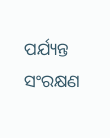ପର୍ଯ୍ୟନ୍ତ ସଂରକ୍ଷଣ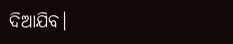ଦିଆଯିବ।